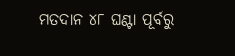ମତଦାନ ୪୮ ଘଣ୍ଟା ପୂର୍ବରୁ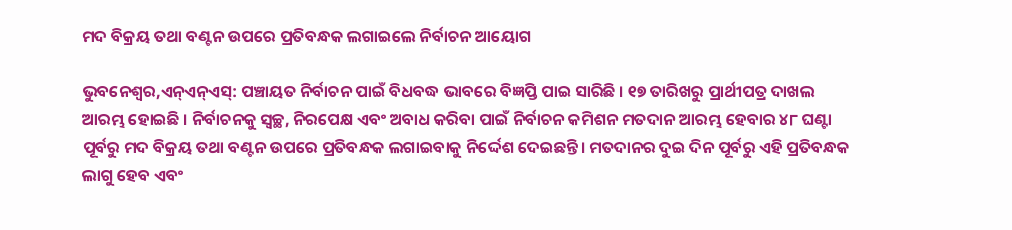ମଦ ବିକ୍ରୟ ତଥା ବଣ୍ଟନ ଉପରେ ପ୍ରତିବନ୍ଧକ ଲଗାଇଲେ ନିର୍ବାଚନ ଆୟୋଗ

ଭୁବନେଶ୍ୱର,ଏନ୍ଏନ୍ଏସ୍: ପଞ୍ଚାୟତ ନିର୍ବାଚନ ପାଇଁ ବିଧବଦ୍ଧ ଭାବରେ ବିଜ୍ଞପ୍ତି ପାଇ ସାରିଛି । ୧୭ ତାରିଖରୁ ପ୍ରାର୍ଥୀପତ୍ର ଦାଖଲ ଆରମ୍ଭ ହୋଇଛି । ନିର୍ବାଚନକୁ ସ୍ୱଚ୍ଛ, ନିରପେକ୍ଷ ଏବଂ ଅବାଧ କରିବା ପାଇଁ ନିର୍ବାଚନ କମିଶନ ମତଦାନ ଆରମ୍ଭ ହେବାର ୪୮ ଘଣ୍ଟା ପୂର୍ବରୁ ମଦ ବିକ୍ରୟ ତଥା ବଣ୍ଟନ ଉପରେ ପ୍ରତିବନ୍ଧକ ଲଗାଇବାକୁ ନିର୍ଦ୍ଦେଶ ଦେଇଛନ୍ତି। ମତଦାନର ଦୁଇ ଦିନ ପୂର୍ବରୁ ଏହି ପ୍ରତିବନ୍ଧକ ଲାଗୁ ହେବ ଏବଂ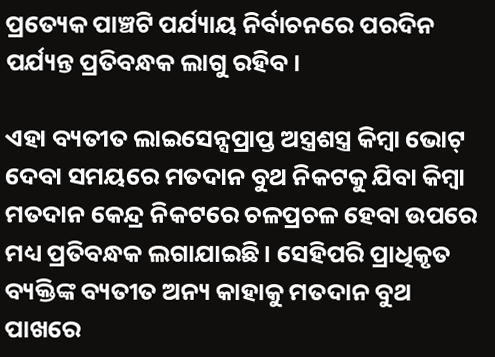ପ୍ରତ୍ୟେକ ପାଞ୍ଚଟି ପର୍ଯ୍ୟାୟ ନିର୍ବାଚନରେ ପରଦିନ ପର୍ଯ୍ୟନ୍ତ ପ୍ରତିବନ୍ଧକ ଲାଗୁ ରହିବ।

ଏହା ବ୍ୟତୀତ ଲାଇସେନ୍ସପ୍ରାପ୍ତ ଅସ୍ତ୍ରଶସ୍ତ୍ର କିମ୍ବା ଭୋଟ୍ ଦେବା ସମୟରେ ମତଦାନ ବୁଥ ନିକଟକୁ ଯିବା କିମ୍ବା ମତଦାନ କେନ୍ଦ୍ର ନିକଟରେ ଚଳପ୍ରଚଳ ହେବା ଉପରେ ମଧ୍ୟ ପ୍ରତିବନ୍ଧକ ଲଗାଯାଇଛି। ସେହିପରି ପ୍ରାଧିକୃତ ବ୍ୟକ୍ତିଙ୍କ ବ୍ୟତୀତ ଅନ୍ୟ କାହାକୁ ମତଦାନ ବୁଥ ପାଖରେ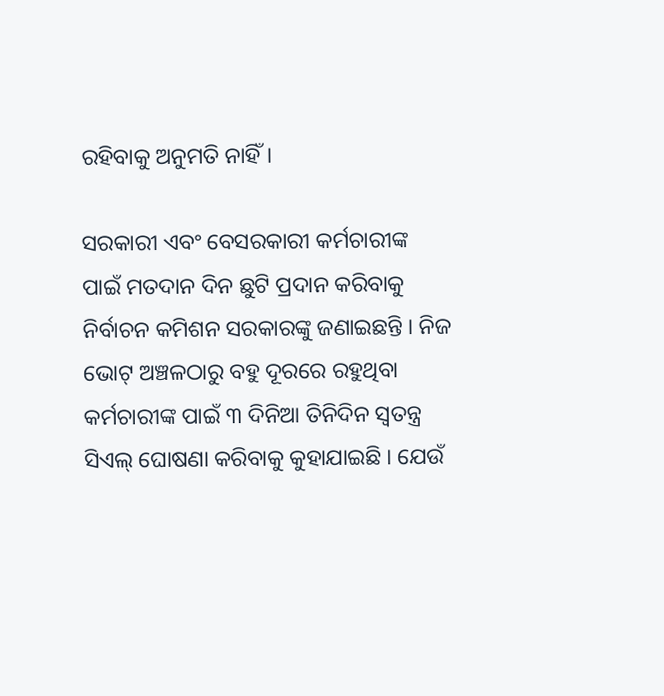ରହିବାକୁ ଅନୁମତି ନାହିଁ।

ସରକାରୀ ଏବଂ ବେସରକାରୀ କର୍ମଚାରୀଙ୍କ ପାଇଁ ମତଦାନ ଦିନ ଛୁଟି ପ୍ରଦାନ କରିବାକୁ ନିର୍ବାଚନ କମିଶନ ସରକାରଙ୍କୁ ଜଣାଇଛନ୍ତି । ନିଜ ଭୋଟ୍ ଅଞ୍ଚଳଠାରୁ ବହୁ ଦୂରରେ ରହୁଥିବା କର୍ମଚାରୀଙ୍କ ପାଇଁ ୩ ଦିନିଆ ତିନିଦିନ ସ୍ୱତନ୍ତ୍ର ସିଏଲ୍ ଘୋଷଣା କରିବାକୁ କୁହାଯାଇଛି । ଯେଉଁ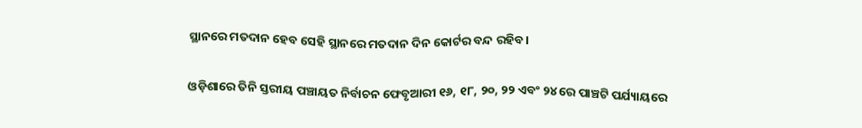ସ୍ଥାନରେ ମତଦାନ ହେବ ସେହି ସ୍ଥାନରେ ମତଦାନ ଦିନ କୋର୍ଟର ବନ୍ଦ ରହିବ।

ଓଡ଼ିଶାରେ ତିନି ସ୍ତରୀୟ ପଞ୍ଚାୟତ ନିର୍ବାଚନ ଫେବୃଆରୀ ୧୬, ୧୮, ୨୦, ୨୨ ଏବଂ ୨୪ ରେ ପାଞ୍ଚଟି ପର୍ଯ୍ୟାୟରେ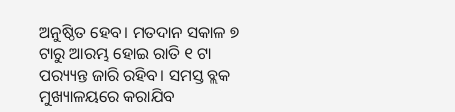ଅନୁଷ୍ଠିତ ହେବ। ମତଦାନ ସକାଳ ୭ ଟାରୁ ଆରମ୍ଭ ହୋଇ ରାତି ୧ ଟା ପର‌୍ୟ୍ୟନ୍ତ ଜାରି ରହିବ। ସମସ୍ତ ବ୍ଲକ ମୁଖ୍ୟାଳୟରେ କରାଯିବ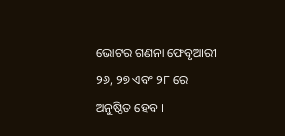ଭୋଟର ଗଣନା ଫେବୃଆରୀ ୨୬, ୨୭ ଏବଂ ୨୮ ରେ ଅନୁଷ୍ଠିତ ହେବ ।